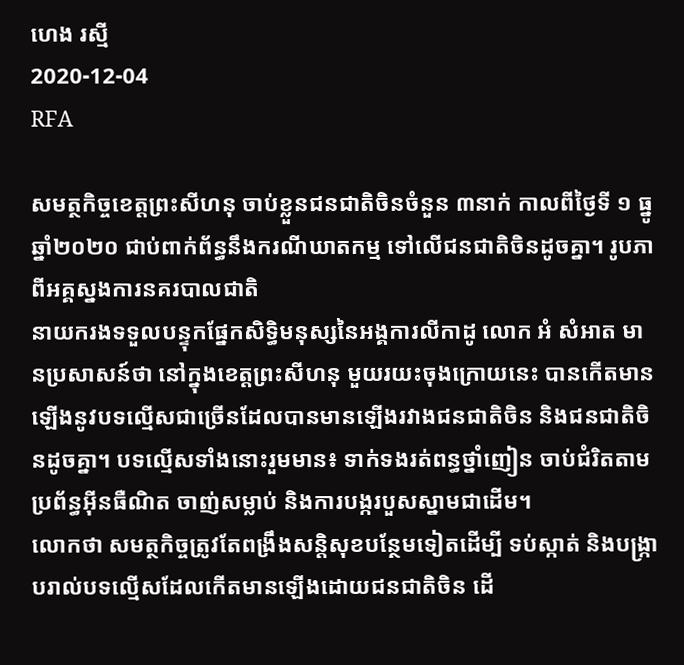ហេង រស្មី
2020-12-04
RFA

សមត្ថកិច្ចខេត្តព្រះសីហនុ ចាប់ខ្លួនជនជាតិចិនចំនួន ៣នាក់ កាលពីថ្ងៃទី ១ ធ្នូ ឆ្នាំ២០២០ ជាប់ពាក់ព័ន្ធនឹងករណីឃាតកម្ម ទៅលើជនជាតិចិនដូចគ្នា។ រូបភាពីអគ្គស្នងការនគរបាលជាតិ
នាយករងទទួលបន្ទុកផ្នែកសិទ្ធិមនុស្សនៃអង្គការលីកាដូ លោក អំ សំអាត មានប្រសាសន៍ថា នៅក្នុងខេត្តព្រះសីហនុ មួយរយះចុងក្រោយនេះ បានកើតមានឡើងនូវបទល្មើសជាច្រើនដែលបានមានឡើងរវាងជនជាតិចិន និងជនជាតិចិនដូចគ្នា។ បទល្មើសទាំងនោះរួមមាន៖ ទាក់ទងរត់ពន្ធថ្នាំញៀន ចាប់ជំរិតតាមប្រព័ន្ធអ៊ីនធឺណិត ចាញ់សម្លាប់ និងការបង្ករបួសស្នាមជាដើម។
លោកថា សមត្ថកិច្ចត្រូវតែពង្រឹងសន្តិសុខបន្ថែមទៀតដើម្បី ទប់ស្កាត់ និងបង្ក្រាបរាល់បទល្មើសដែលកើតមានឡើងដោយជនជាតិចិន ដើ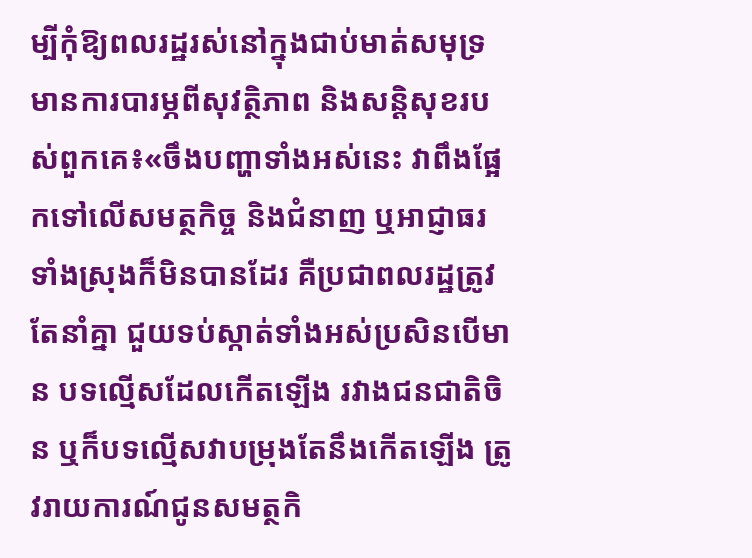ម្បីកុំឱ្យពលរដ្ឋរស់នៅក្នុងជាប់មាត់សមុទ្រមានការបារម្ភពីសុវត្ថិភាព និងសន្តិសុខរបស់ពួកគេ៖«ចឹងបញ្ហាទាំងអស់នេះ វាពឹងផ្អែកទៅលើសមត្ថកិច្ច និងជំនាញ ឬអាជ្ញាធរទាំងស្រុងក៏មិនបានដែរ គឺប្រជាពលរដ្ឋត្រូវតែនាំគ្នា ជួយទប់ស្កាត់ទាំងអស់ប្រសិនបើមាន បទល្មើសដែលកើតឡើង រវាងជនជាតិចិន ឬក៏បទល្មើសវាបម្រុងតែនឹងកើតឡើង ត្រូវរាយការណ៍ជូនសមត្ថកិ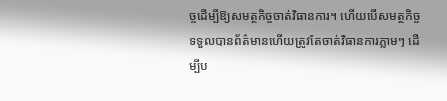ច្ចដើម្បីឱ្យសមត្ថកិច្ចចាត់វិធានការ។ ហើយបើសមត្ថកិច្ចទទួលបានព័ត៌មានហើយត្រូវតែចាត់វិធានការភ្លាមៗ ដើម្បីប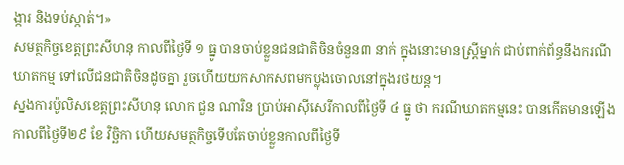ង្ការ និងទប់ស្កាត់។»
សមត្ថកិច្ចខេត្តព្រះសីហនុ កាលពីថ្ងៃទី ១ ធ្នូ បានចាប់ខ្លួនជនជាតិចិនចំនួន៣ នាក់ ក្នុងនោះមានស្ត្រីម្នាក់ ជាប់ពាក់ព័ន្ធនឹងករណីឃាតកម្ម ទៅលើជនជាតិចិនដូចគ្នា រួចហើយយកសាកសពមកប្លុងចោលនៅក្នុងរថយន្ត។
ស្នងការប៉ូលិសខេត្តព្រះសីហនុ លោក ជួន ណារិន ប្រាប់អាស៊ីសេរីកាលពីថ្ងៃទី ៤ ធ្នូ ថា ករណីឃាតកម្មនេះ បានកើតមានឡើងកាលពីថ្ងៃទី២៩ ខែ វិច្ឆិកា ហើយសមត្ថកិច្ចទើបតែចាប់ខ្លួនកាលពីថ្ងៃទី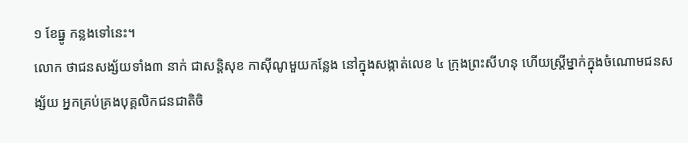១ ខែធ្នូ កន្លងទៅនេះ។
លោក ថាជនសង្ស័យទាំង៣ នាក់ ជាសន្តិសុខ កាស៊ីណូមួយកន្លែង នៅក្នុងសង្កាត់លេខ ៤ ក្រុងព្រះសីហនុ ហើយស្ត្រីម្នាក់ក្នុងចំណោមជនសង្ស័យ អ្នកគ្រប់គ្រងបុគ្គលិកជនជាតិចិ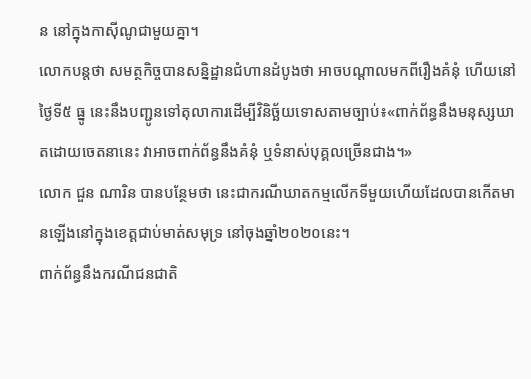ន នៅក្នុងកាស៊ីណូជាមួយគ្នា។
លោកបន្តថា សមត្ថកិច្ចបានសន្និដ្ឋានជំហានដំបូងថា អាចបណ្ដាលមកពីរឿងគំនុំ ហើយនៅថ្ងៃទី៥ ធ្នូ នេះនឹងបញ្ជូនទៅតុលាការដើម្បីវិនិច្ឆ័យទោសតាមច្បាប់៖«ពាក់ព័ន្ធនឹងមនុស្សឃាតដោយចេតនានេះ វាអាចពាក់ព័ន្ធនឹងគំនុំ ឬទំនាស់បុគ្គលច្រើនជាង។»
លោក ជួន ណារិន បានបន្ថែមថា នេះជាករណីឃាតកម្មលើកទីមួយហើយដែលបានកើតមានឡើងនៅក្នុងខេត្តជាប់មាត់សមុទ្រ នៅចុងឆ្នាំ២០២០នេះ។
ពាក់ព័ន្ធនឹងករណីជនជាតិ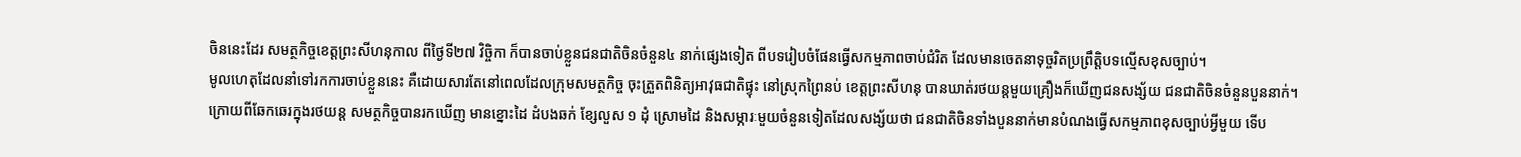ចិននេះដែរ សមត្ថកិច្ចខេត្តព្រះសីហនុកាល ពីថ្ងៃទី២៧ វិច្ចិកា ក៏បានចាប់ខ្លួនជនជាតិចិនចំនួន៤ នាក់ផ្សេងទៀត ពីបទរៀបចំផែនធ្វើសកម្មភាពចាប់ជំរិត ដែលមានចេតនាទុច្ចរិតប្រព្រឹត្តិបទល្មើសខុសច្បាប់។
មូលហេតុដែលនាំទៅរកការចាប់ខ្លួននេះ គឺដោយសារតែនៅពេលដែលក្រុមសមត្ថកិច្ច ចុះត្រួតពិនិត្យអាវុធជាតិផ្ទុះ នៅស្រុកព្រៃនប់ ខេត្តព្រះសីហនុ បានឃាត់រថយន្តមួយគ្រឿងក៏ឃើញជនសង្ស័យ ជនជាតិចិនចំនួនបួននាក់។
ក្រោយពីឆែកឆេរក្នុងរថយន្ត សមត្ថកិច្ចបានរកឃើញ មានខ្នោះដៃ ដំបងឆក់ ខ្សែលួស ១ ដុំ ស្រោមដៃ និងសម្ភារៈមួយចំនួនទៀតដែលសង្ស័យថា ជនជាតិចិនទាំងបួននាក់មានបំណងធ្វើសកម្មភាពខុសច្បាប់អ្វីមួយ ទើប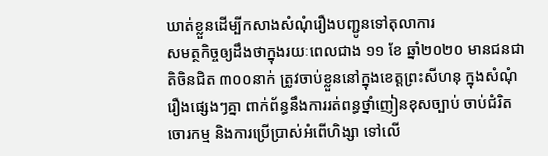ឃាត់ខ្លួនដើម្បីកសាងសំណុំរឿងបញ្ជូនទៅតុលាការ
សមត្ថកិច្ចឲ្យដឹងថាក្នុងរយៈពេលជាង ១១ ខែ ឆ្នាំ២០២០ មានជនជាតិចិនជិត ៣០០នាក់ ត្រូវចាប់ខ្លួននៅក្នុងខេត្តព្រះសីហនុ ក្នុងសំណុំរឿងផ្សេងៗគ្នា ពាក់ព័ន្ធនឹងការរត់ពន្ធថ្នាំញៀនខុសច្បាប់ ចាប់ជំរិត ចោរកម្ម និងការប្រើប្រាស់អំពើហិង្សា ទៅលើ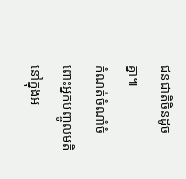ជនជាតិចិនដូចគ្នា៕
កំណត់ចំណាំចំពោះអ្នកបញ្ចូលមតិនៅក្នុងអ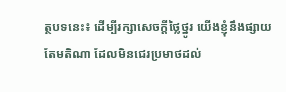ត្ថបទនេះ៖ ដើម្បីរក្សាសេចក្ដីថ្លៃថ្នូរ យើងខ្ញុំនឹងផ្សាយតែមតិណា ដែលមិនជេរប្រមាថដល់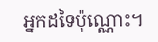អ្នកដទៃប៉ុណ្ណោះ។